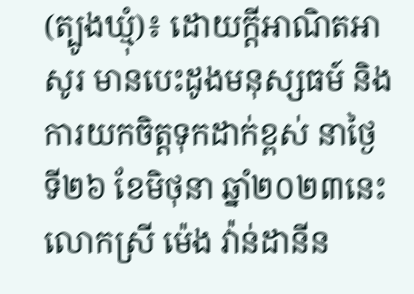(ត្បូងឃ្មុំ)៖ ដោយក្តីអាណិតអាសូរ មានបេះដូងមនុស្សធម៍ និងការយកចិត្តទុកដាក់ខ្ពស់ នាថ្ងៃទី២៦ ខែមិថុនា ឆ្នាំ២០២៣នេះ លោកស្រី ម៉េង វ៉ាន់ដានីន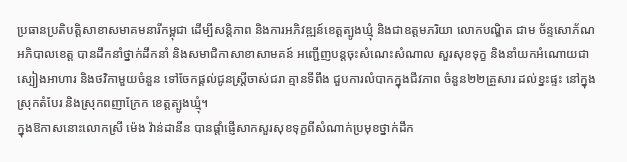ប្រធានប្រតិបត្តិសាខាសមាគមនារីកម្ពុជា ដើម្បីសន្តិភាព និងការអភិវឌ្ឍន៍ខេត្តត្បូងឃ្មុំ និងជាឧត្តមភរិយា លោកបណ្ឌិត ជាម ច័ន្ទសោភ័ណ អភិបាលខេត្ត បានដឹកនាំថ្នាក់ដឹកនាំ និងសមាជិកាសាខាសាមគន៍ អញ្ជើញបន្តចុះសំណេះសំណាល សួរសុខទុក្ខ និងនាំយកអំណោយជាស្បៀងអាហារ និងថវិកាមួយចំនួន ទៅចែកផ្តល់ជូនស្ត្រីចាស់ជរា គ្មានទីពឹង ជួបការលំបាកក្នុងជីវភាព ចំនួន២២គ្រួសារ ដល់ខ្នះផ្ទះ នៅក្នុងស្រុកតំបែរ និងស្រុកពញាក្រែក ខេត្តត្បូងឃ្មុំ។
ក្នុងឱកាសនោះលោកស្រី ម៉េង វ៉ាន់ដានីន បានផ្តាំផ្ញើសាកសួរសុខទុក្ខពីសំណាក់ប្រមុខថ្នាក់ដឹក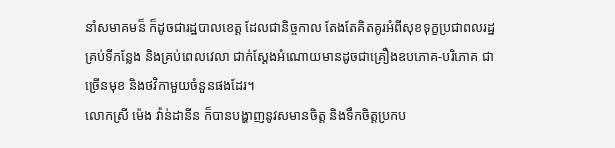នាំសមាគមន៏ ក៏ដូចជារដ្ឋបាលខេត្ត ដែលជានិច្ចកាល តែងតែគិតគូរអំពីសុខទុក្ខប្រជាពលរដ្ឋគ្រប់ទីកន្លែង និងគ្រប់ពេលវេលា ជាក់ស្តែងអំណោយមានដូចជាគ្រឿងឧបភោគ-បរិភោគ ជាច្រើនមុខ និងថវិកាមួយចំនួនផងដែរ។
លោកស្រី ម៉េង វ៉ាន់ដានីន ក៏បានបង្ហាញនូវសមានចិត្ត និងទឹកចិត្តប្រកប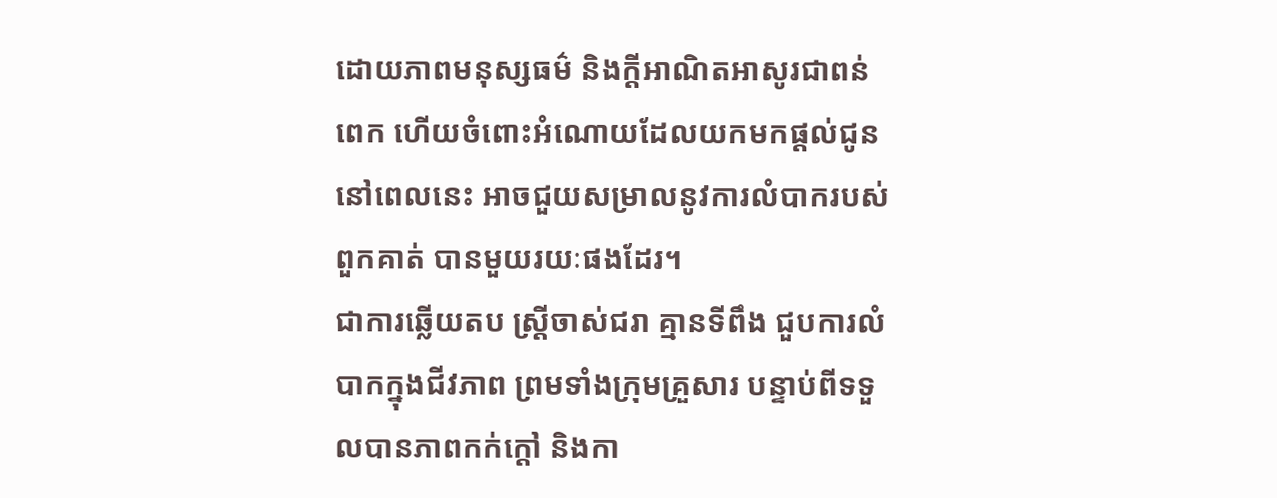ដោយភាពមនុស្សធម៌ និងក្តីអាណិតអាសូរជាពន់ពេក ហើយចំពោះអំណោយដែលយកមកផ្តល់ជូននៅពេលនេះ អាចជួយសម្រាលនូវការលំបាករបស់ពួកគាត់ បានមួយរយៈផងដែរ។
ជាការឆ្លើយតប ស្ត្រីចាស់ជរា គ្មានទីពឹង ជួបការលំបាកក្នុងជីវភាព ព្រមទាំងក្រុមគ្រួសារ បន្ទាប់ពីទទួលបានភាពកក់ក្តៅ និងកា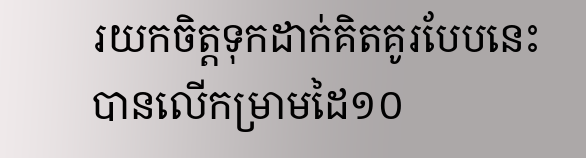រយកចិត្តទុកដាក់គិតគូរបែបនេះ បានលើកម្រាមដៃ១០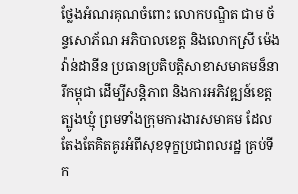ថ្លែងអំណរគុណចំពោះ លោកបណ្ឌិត ជាម ច័ន្ទសោភ័ណ អភិបាលខេត្ត និងលោកស្រី ម៉េង វ៉ាន់ដានីន ប្រធានប្រតិបត្តិសាខាសមាគមន៏នារីកម្ពុជា ដើម្បីសន្តិភាព និងការអភិវឌ្ឍន៍ខេត្តត្បូងឃ្មុំ ព្រមទាំងក្រុមការងារសមាគម ដែលតែងតែគិតគូរអំពីសុខទុក្ខប្រជាពលរដ្ឋ គ្រប់ទីក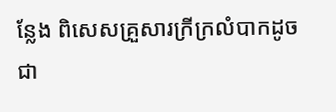ន្លែង ពិសេសគ្រួសារក្រីក្រលំបាកដូចជា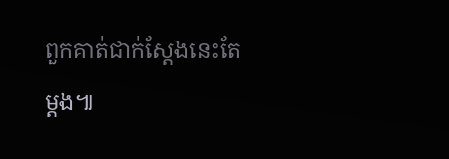ពួកគាត់ជាក់ស្តែងនេះតែម្តង៕